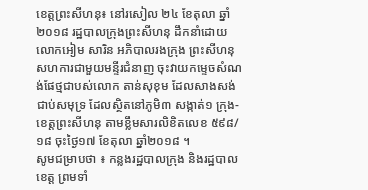ខេត្តព្រះសីហនុ៖ នៅរសៀល ២៤ ខែតុលា ឆ្នាំ២០១៨ រដ្ឋបាលក្រុងព្រះសីហនុ ដឹកនាំដោយលោកអៀម សារិន អភិបាលរងក្រុង ព្រះសីហនុ សហការជាមួយមន្ទីរជំនាញ ចុះវាយកម្ទេចសំណង់ផែថ្មជាបស់លោក តាន់សុខុម ដែលសាងសង់ជាប់សមុទ្រ ដែលស្ថិតនៅភូមិ៣ សង្កាត់១ ក្រុង-ខេត្តព្រះសីហនុ តាមខ្លឹមសារលិខិតលេខ ៥៩៨/១៨ ចុះថ្ងៃ១៧ ខែតុលា ឆ្នាំ២០១៨ ។
សូមជម្រាបថា ៖ កន្លងរដ្ឋបាលក្រុង និងរដ្ឋបាលខេត្ត ព្រមទាំ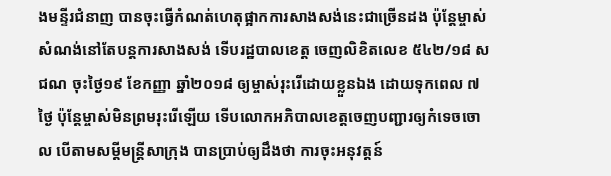ងមន្ទីរជំនាញ បានចុះធ្វើកំណត់ហេតុផ្អាកការសាងសង់នេះជាច្រើនដង ប៉ុន្តែម្ចាស់សំណង់នៅតែបន្តការសាងសង់ ទើបរដ្ឋបាលខេត្ត ចេញលិខិតលេខ ៥៤២/១៨ សជណ ចុះថ្ងៃ១៩ ខែកញ្ញា ឆ្នាំ២០១៨ ឲ្យម្ចាស់រុះរើដោយខ្លួនឯង ដោយទុកពេល ៧ថ្ងៃ ប៉ុន្តែម្ចាស់មិនព្រមរុះរើឡើយ ទើបលោកអភិបាលខេត្តចេញបញ្ជារឲ្យកំទេចចោល បើតាមសម្តីមន្រ្តីសាក្រុង បានប្រាប់ឲ្យដឹងថា ការចុះអនុវត្តន៍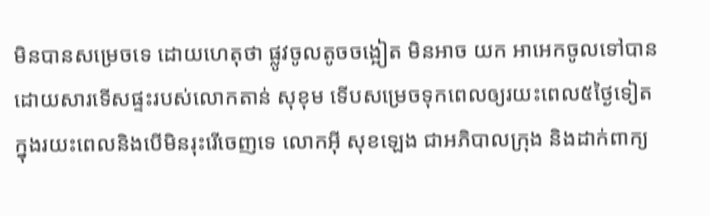មិនបានសម្រេចទេ ដោយហេតុថា ផ្លូវចូលតូចចង្អៀត មិនអាច យក អាអេកចូលទៅបាន ដោយសារទើសផ្ទះរបស់លោកតាន់ សុខុម ទើបសម្រេចទុកពេលឲ្យរយះពេល៥ថ្ងៃទៀត ក្នុងរយះពេលនិងបើមិនរុះរើចេញទេ លោកអុី សុខឡេង ជាអភិបាលក្រុង និងដាក់ពាក្យ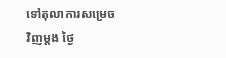ទៅតុលាការសម្រេចវិញម្តង ថ្ងៃ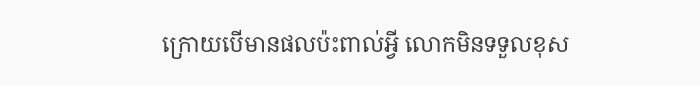ក្រោយបើមានផលប៉ះពាល់អ្វី លោកមិនទទួលខុស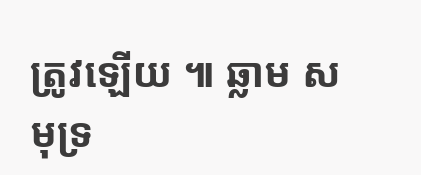ត្រូវឡើយ ៕ ឆ្លាម សមុទ្រ